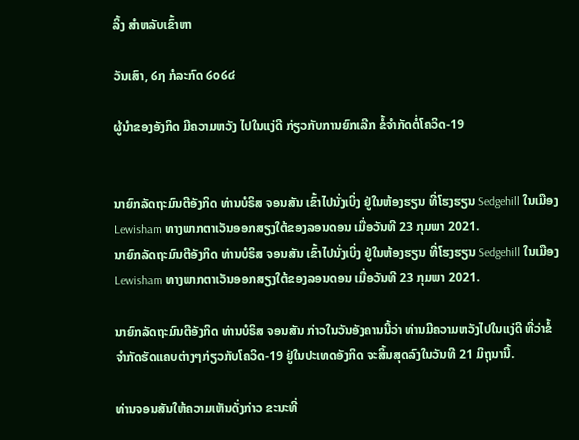ລິ້ງ ສຳຫລັບເຂົ້າຫາ

ວັນເສົາ, ໒໗ ກໍລະກົດ ໒໐໒໔

ຜູ້ນຳຂອງອັງກິດ ມີຄວາມຫວັງ ໄປໃນແງ່ດີ ກ່ຽວກັບການຍົກເລີກ ຂໍ້ຈຳກັດຕໍ່ໂຄວິດ-19


ນາຍົກລັດຖະມົນຕີອັງກິດ ທ່ານບໍຣິສ ຈອນສັນ ເຂົ້າໄປນັ່ງເບິ່ງ ຢູ່ໃນຫ້ອງຮຽນ ທີ່ໂຮງຮຽນ Sedgehill ໃນເມືອງ Lewisham ທາງພາກຕາເວັນອອກສຽງໃຕ້ຂອງລອນດອນ ເມື່ອວັນທີ 23 ກຸມພາ 2021.
ນາຍົກລັດຖະມົນຕີອັງກິດ ທ່ານບໍຣິສ ຈອນສັນ ເຂົ້າໄປນັ່ງເບິ່ງ ຢູ່ໃນຫ້ອງຮຽນ ທີ່ໂຮງຮຽນ Sedgehill ໃນເມືອງ Lewisham ທາງພາກຕາເວັນອອກສຽງໃຕ້ຂອງລອນດອນ ເມື່ອວັນທີ 23 ກຸມພາ 2021.

ນາຍົກລັດຖະມົນຕີອັງກິດ ທ່ານບໍຣິສ ຈອນສັນ ກ່າວໃນວັນອັງຄານນີ້ວ່າ ທ່ານມີຄວາມຫວັງໄປໃນແງ່ດີ ທີ່ວ່າຂໍ້ຈຳກັດຮັດແຄບຕ່າງໆກ່ຽວກັບໂຄວິດ-19 ຢູ່ໃນປະເທດອັງກິດ ຈະສິ້ນສຸດລົງໃນວັນທີ 21 ມິຖຸນານີ້.

ທ່ານຈອນສັນໃຫ້ຄວາມເຫັນດັ່ງກ່າວ ຂະນະທີ່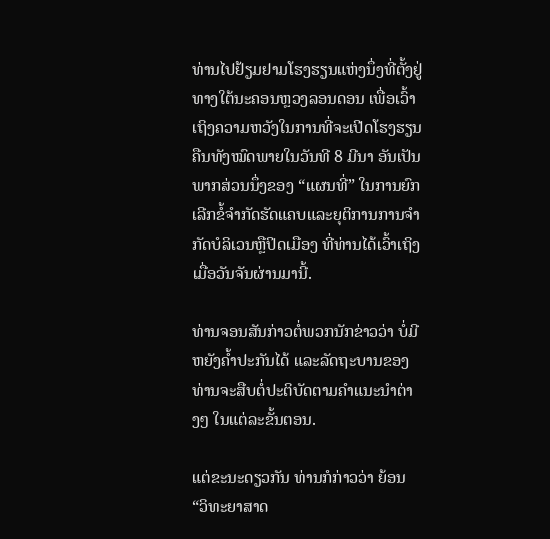ທ່ານໄປຢ້ຽມຢາມໂຮງຮຽນແຫ່ງນຶ່ງທີ່ຕັ້ງຢູ່ທາງໃຕ້ນະຄອນຫຼວງລອນດອນ ເພື່ອເວົ້າເຖິງຄວາມຫວັງໃນການທີ່ຈະເປີດໂຮງຮຽນຄືນທັງໝົດພາຍໃນວັນທີ 8 ມີນາ ອັນເປັນພາກສ່ວນນຶ່ງຂອງ “ແຜນທີ່” ໃນການຍົກເລີກຂໍ້ຈຳກັດຮັດແຄບແລະຍຸຕິການການຈຳກັດບໍລິເວນຫຼືປິດເມືອງ ທີ່ທ່ານໄດ້ເວົ້າເຖິງເມື່ອວັນຈັນຜ່ານມານີ້.

ທ່ານຈອນສັນກ່າວຕໍ່ພວກນັກຂ່າວວ່າ ບໍ່ມີຫຍັງຄ້ຳປະກັນໄດ້ ແລະລັດຖະບານຂອງທ່ານຈະສືບຕໍ່ປະຕິບັດຕາມຄຳແນະນຳຕ່າງໆ ໃນແຕ່ລະຂັ້ນຕອນ.

ແຕ່ຂະນະດຽວກັນ ທ່ານກໍກ່າວວ່າ ຍ້ອນ “ວິທະຍາສາດ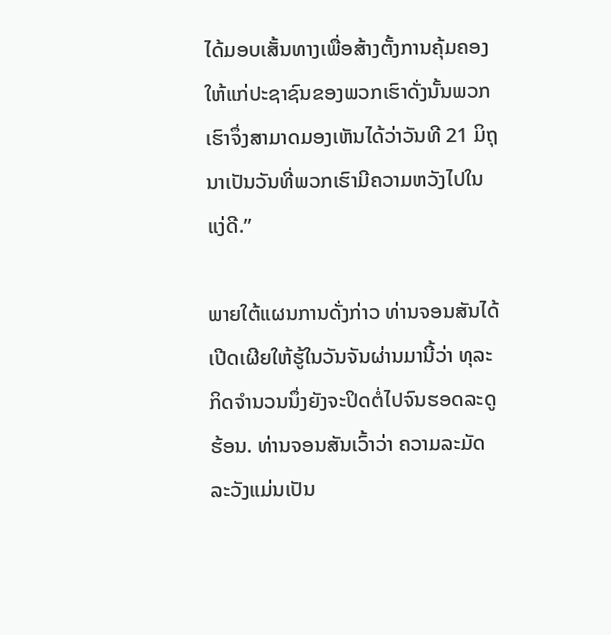ໄດ້ມອບເສັ້ນທາງເພື່ອສ້າງຕັ້ງການຄຸ້ມຄອງໃຫ້ແກ່ປະຊາຊົນຂອງພວກເຮົາດັ່ງນັ້ນພວກເຮົາຈຶ່ງສາມາດມອງເຫັນໄດ້ວ່າວັນທີ 21 ມິຖຸນາເປັນວັນທີ່ພວກເຮົາມີຄວາມຫວັງໄປໃນແງ່ດີ.”

ພາຍໃຕ້ແຜນການດັ່ງກ່າວ ທ່ານຈອນສັນໄດ້ເປີດເຜີຍໃຫ້ຮູ້ໃນວັນຈັນຜ່ານມານີ້ວ່າ ທຸລະກິດຈຳນວນນຶ່ງຍັງຈະປິດຕໍ່ໄປຈົນຮອດລະດູຮ້ອນ. ທ່ານຈອນສັນເວົ້າວ່າ ຄວາມລະມັດລະວັງແມ່ນເປັນ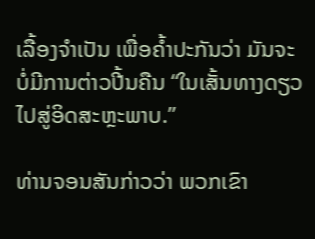ເລື້ອງຈຳເປັນ ເພື່ອຄ້ຳປະກັນວ່າ ມັນຈະບໍ່ມີການຕ່າວປີ້ນຄືນ “ໃນເສັ້ນທາງດຽວໄປສູ່ອິດສະຫຼະພາບ.”

ທ່ານຈອນສັນກ່າວວ່າ ພວກເຂົາ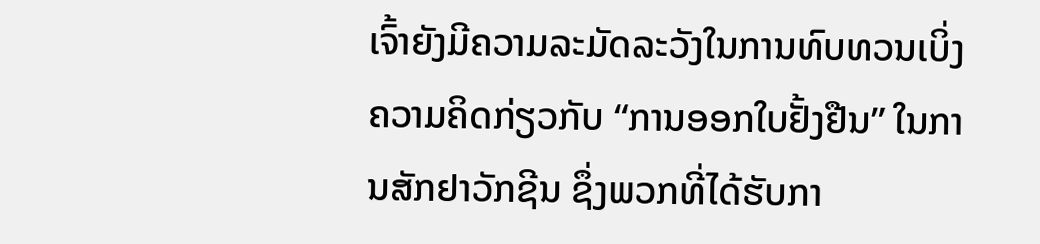ເຈົ້າຍັງມີຄວາມລະມັດລະວັງໃນການທົບທວນເບິ່ງຄວາມຄິດກ່ຽວກັບ “ການອອກໃບຢັ້ງຢືນ” ໃນການສັກຢາວັກຊີນ ຊຶ່ງພວກທີ່ໄດ້ຮັບກາ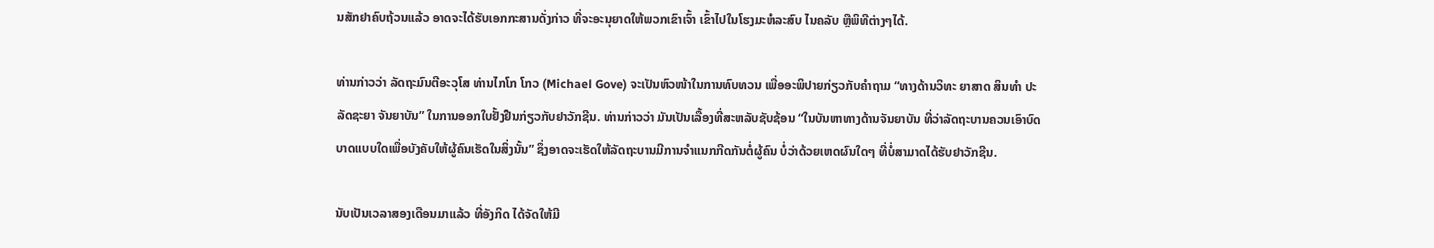ນສັກຢາຄົບຖ້ວນແລ້ວ ອາດຈະໄດ້ຮັບເອກກະສານດັ່ງກ່າວ ທີ່ຈະອະນຸຍາດໃຫ້ພວກເຂົາເຈົ້າ ເຂົ້າໄປໃນໂຮງມະຫໍລະສົບ ໄນຄລັບ ຫຼືພິທີຕ່າງໆໄດ້.

ທ່ານກ່າວວ່າ ລັດຖະມົນຕີອະວຸໂສ ທ່ານໄກໂກ ໂກວ (Michael Gove) ຈະເປັນຫົວໜ້າໃນການທົບທວນ ເພື່ອອະພິປາຍກ່ຽວກັບຄຳຖາມ “ທາງດ້ານວິທະ ຍາສາດ ສິນທຳ ປະລັດຊະຍາ ຈັນຍາບັນ” ໃນການອອກໃບຢັ້ງຢືນກ່ຽວກັບຢາວັກຊີນ. ທ່ານກ່າວວ່າ ມັນເປັນເລື້ອງທີ່ສະຫລັບຊັບຊ້ອນ “ໃນບັນຫາທາງດ້ານຈັນຍາບັນ ທີ່ວ່າລັດຖະບານຄວນເອົາບົດບາດແບບໃດເພື່ອບັງຄັບໃຫ້ຜູ້ຄົນເຮັດໃນສິ່ງນັ້ນ” ຊຶ່ງອາດຈະເຮັດໃຫ້ລັດຖະບານມີການຈໍາແນກກີດກັນຕໍ່ຜູ້ຄົນ ບໍ່ວ່າດ້ວຍເຫດຜົນໃດໆ ທີ່ບໍ່ສາມາດໄດ້ຮັບຢາວັກຊີນ.

ນັບເປັນເວລາສອງເດືອນມາແລ້ວ ທີ່ອັງກິດ ໄດ້ຈັດໃຫ້ມີ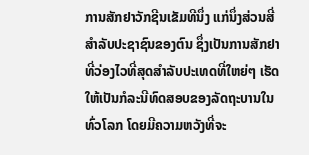ການສັກຢາວັກຊີນເຂັມທີນຶ່ງ ແກ່ນຶ່ງສ່ວນສີ່ສຳລັບປະຊາຊົນຂອງຕົນ ຊຶ່ງເປັນການສັກຢາທີ່ວ່ອງໄວທີ່ສຸດສຳລັບປະເທດທີ່ໃຫຍ່ໆ ເຮັດໃຫ້ເປັນກໍລະນີທົດສອບຂອງລັດຖະບານໃນທົ່ວໂລກ ໂດຍມີຄວາມຫວັງທີ່ຈະ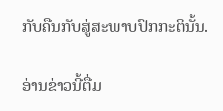ກັບຄືນກັບສູ່ສະພາບປົກກະຕິນັ້ນ.

ອ່ານຂ່າວນີ້ຕື່ມ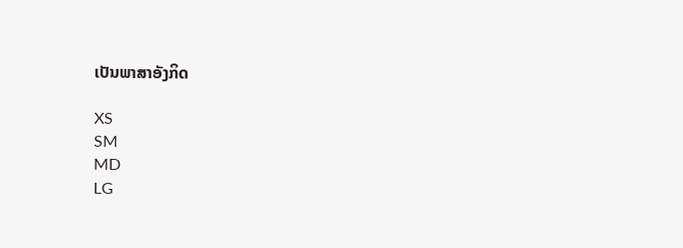ເປັນພາສາອັງກິດ

XS
SM
MD
LG